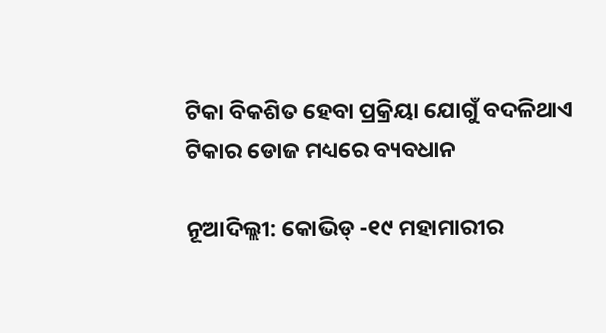ଟିକା ବିକଶିତ ହେବା ପ୍ରକ୍ରିୟା ଯୋଗୁଁ ବଦଳିଥାଏ ଟିକାର ଡୋଜ ମଧ୍ୟରେ ବ୍ୟବଧାନ

ନୂଆଦିଲ୍ଲୀ: କୋଭିଡ୍ -୧୯ ମହାମାରୀର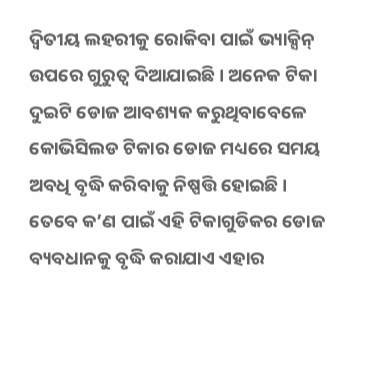ଦ୍ୱିତୀୟ ଲହରୀକୁ ରୋକିବା ପାଇଁ ଭ୍ୟାକ୍ସିନ୍ ଉପରେ ଗୁରୁତ୍ୱ ଦିଆଯାଇଛି । ଅନେକ ଟିକା ଦୁଇଟି ଡୋଜ ଆବଶ୍ୟକ କରୁଥିବାବେଳେ କୋଭିସିଲଡ ଟିକାର ଡୋଜ ମଧ୍ୟରେ ସମୟ ଅବଧି ବୃଦ୍ଧି କରିବାକୁ ନିଷ୍ପତ୍ତି ହୋଇଛି । ତେବେ କ’ଣ ପାଇଁ ଏହି ଟିକାଗୁଡିକର ଡୋଜ ବ୍ୟବଧାନକୁ ବୃଦ୍ଧି କରାଯାଏ ଏହାର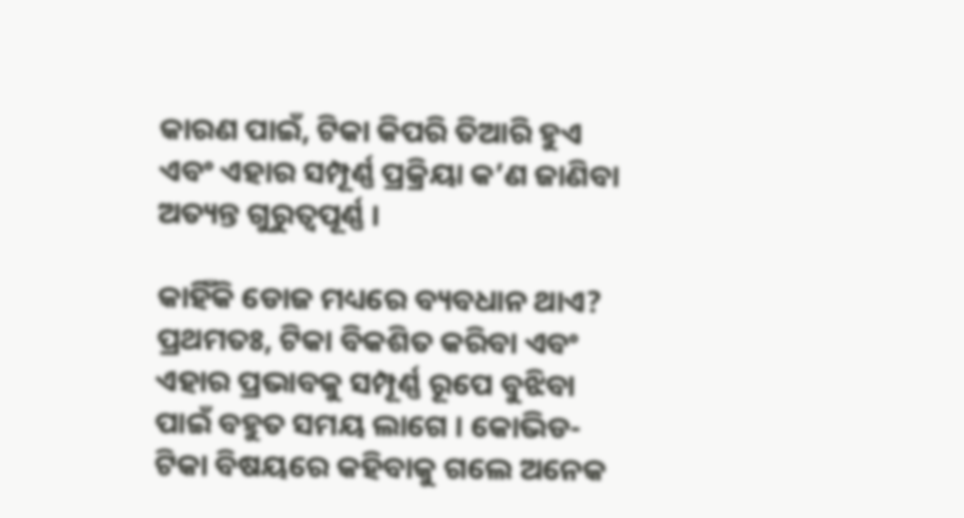କାରଣ ପାଇଁ, ଟିକା କିପରି ତିଆରି ହୁଏ ଏବଂ ଏହାର ସମ୍ପୂର୍ଣ୍ଣ ପ୍ରକ୍ରିୟା କ’ଣ ଜାଣିବା ଅତ୍ୟନ୍ତ ଗୁରୁତ୍ୱପୂର୍ଣ୍ଣ ।

କାହିଁକି ଡୋଜ ମଧ୍ୟରେ ବ୍ୟବଧାନ ଥାଏ?
ପ୍ରଥମତଃ, ଟିକା ବିକଶିତ କରିବା ଏବଂ ଏହାର ପ୍ରଭାବକୁ ସମ୍ପୂର୍ଣ୍ଣ ରୂପେ ବୁଝିବା ପାଇଁ ବହୁତ ସମୟ ଲାଗେ । କୋଭିଡ-ଟିକା ବିଷୟରେ କହିବାକୁ ଗଲେ ଅନେକ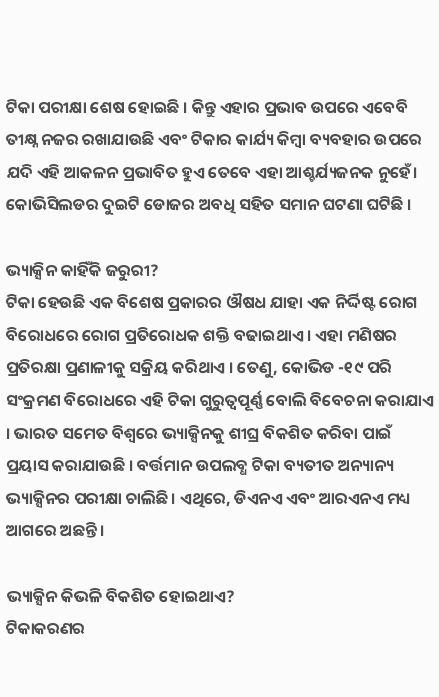ଟିକା ପରୀକ୍ଷା ଶେଷ ହୋଇଛି । କିନ୍ତୁ ଏହାର ପ୍ରଭାବ ଉପରେ ଏବେବି ତୀକ୍ଷ୍ନ ନଜର ରଖାଯାଉଛି ଏବଂ ଟିକାର କାର୍ଯ୍ୟ କିମ୍ବା ବ୍ୟବହାର ଉପରେ ଯଦି ଏହି ଆକଳନ ପ୍ରଭାବିତ ହୁଏ ତେବେ ଏହା ଆଶ୍ଚର୍ଯ୍ୟଜନକ ନୁହେଁ। କୋଭିସିଲଡର ଦୁଇଟି ଡୋଜର ଅବଧି ସହିତ ସମାନ ଘଟଣା ଘଟିଛି ।

ଭ୍ୟାକ୍ସିନ କାହିଁକି ଜରୁରୀ?
ଟିକା ହେଉଛି ଏକ ବିଶେଷ ପ୍ରକାରର ଔଷଧ ଯାହା ଏକ ନିର୍ଦ୍ଦିଷ୍ଟ ରୋଗ ବିରୋଧରେ ରୋଗ ପ୍ରତିରୋଧକ ଶକ୍ତି ବଢାଇଥାଏ । ଏହା ମଣିଷର ପ୍ରତିରକ୍ଷା ପ୍ରଣାଳୀକୁ ସକ୍ରିୟ କରିଥାଏ । ତେଣୁ, କୋଭିଡ -୧୯ ପରି ସଂକ୍ରମଣ ବିରୋଧରେ ଏହି ଟିକା ଗୁରୁତ୍ୱପୂର୍ଣ୍ଣ ବୋଲି ବିବେଚନା କରାଯାଏ । ଭାରତ ସମେତ ବିଶ୍ୱରେ ଭ୍ୟାକ୍ସିନକୁ ଶୀଘ୍ର ବିକଶିତ କରିବା ପାଇଁ ପ୍ରୟାସ କରାଯାଉଛି । ବର୍ତ୍ତମାନ ଉପଲବ୍ଧ ଟିକା ବ୍ୟତୀତ ଅନ୍ୟାନ୍ୟ ଭ୍ୟାକ୍ସିନର ପରୀକ୍ଷା ଚାଲିଛି। ଏଥିରେ, ଡିଏନଏ ଏବଂ ଆରଏନଏ ମଧ୍ୟ ଆଗରେ ଅଛନ୍ତି ।

ଭ୍ୟାକ୍ସିନ କିଭଳି ବିକଶିତ ହୋଇଥାଏ?
ଟିକାକରଣର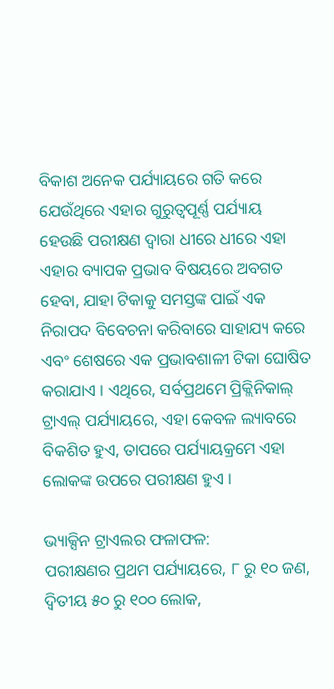ବିକାଶ ଅନେକ ପର୍ଯ୍ୟାୟରେ ଗତି କରେ ଯେଉଁଥିରେ ଏହାର ଗୁରୁତ୍ୱପୂର୍ଣ୍ଣ ପର୍ଯ୍ୟାୟ ହେଉଛି ପରୀକ୍ଷଣ ଦ୍ୱାରା ଧୀରେ ଧୀରେ ଏହା ଏହାର ବ୍ୟାପକ ପ୍ରଭାବ ବିଷୟରେ ଅବଗତ ହେବା, ଯାହା ଟିକାକୁ ସମସ୍ତଙ୍କ ପାଇଁ ଏକ ନିରାପଦ ବିବେଚନା କରିବାରେ ସାହାଯ୍ୟ କରେ ଏବଂ ଶେଷରେ ଏକ ପ୍ରଭାବଶାଳୀ ଟିକା ଘୋଷିତ କରାଯାଏ । ଏଥିରେ, ସର୍ବପ୍ରଥମେ ପ୍ରିକ୍ଲିନିକାଲ୍ ଟ୍ରାଏଲ୍ ପର୍ଯ୍ୟାୟରେ, ଏହା କେବଳ ଲ୍ୟାବରେ ବିକଶିତ ହୁଏ, ତାପରେ ପର୍ଯ୍ୟାୟକ୍ରମେ ଏହା ଲୋକଙ୍କ ଉପରେ ପରୀକ୍ଷଣ ହୁଏ ।

ଭ୍ୟାକ୍ସିନ ଟ୍ରାଏଲର ଫଳାଫଳ:
ପରୀକ୍ଷଣର ପ୍ରଥମ ପର୍ଯ୍ୟାୟରେ, ୮ ରୁ ୧୦ ଜଣ, ଦ୍ୱିତୀୟ ୫୦ ରୁ ୧୦୦ ଲୋକ,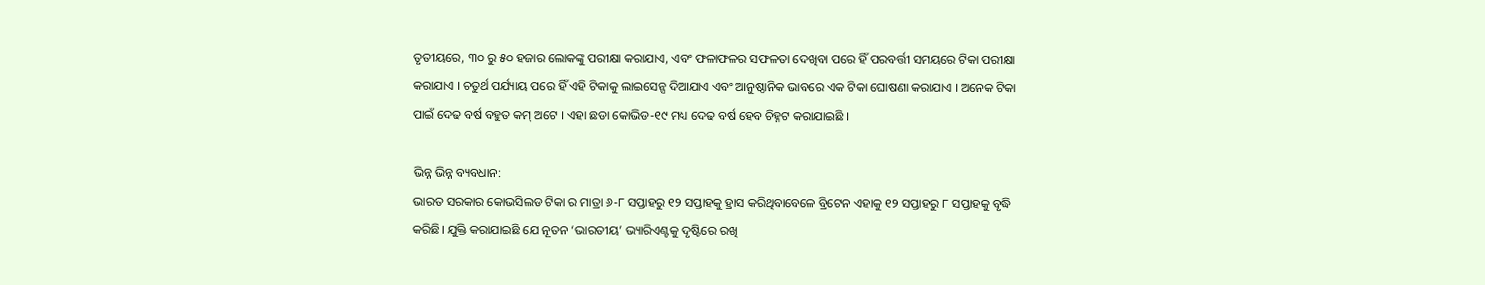ତୃତୀୟରେ, ୩୦ ରୁ ୫୦ ହଜାର ଲୋକଙ୍କୁ ପରୀକ୍ଷା କରାଯାଏ, ଏବଂ ଫଳାଫଳର ସଫଳତା ଦେଖିବା ପରେ ହିଁ ପରବର୍ତ୍ତୀ ସମୟରେ ଟିକା ପରୀକ୍ଷା କରାଯାଏ । ଚତୁର୍ଥ ପର୍ଯ୍ୟାୟ ପରେ ହିଁ ଏହି ଟିକାକୁ ଲାଇସେନ୍ସ ଦିଆଯାଏ ଏବଂ ଆନୁଷ୍ଠାନିକ ଭାବରେ ଏକ ଟିକା ଘୋଷଣା କରାଯାଏ । ଅନେକ ଟିକା ପାଇଁ ଦେଢ ବର୍ଷ ବହୁତ କମ୍ ଅଟେ । ଏହା ଛଡା କୋଭିଡ-୧୯ ମଧ୍ୟ ଦେଢ ବର୍ଷ ହେବ ଚିହ୍ନଟ କରାଯାଇଛି ।

ଭିନ୍ନ ଭିନ୍ନ ବ୍ୟବଧାନ:
ଭାରତ ସରକାର କୋଭସିଲଡ ଟିକା ର ମାତ୍ରା ୬-୮ ସପ୍ତାହରୁ ୧୨ ସପ୍ତାହକୁ ହ୍ରାସ କରିଥିବାବେଳେ ବ୍ରିଟେନ ଏହାକୁ ୧୨ ସପ୍ତାହରୁ ୮ ସପ୍ତାହକୁ ବୃଦ୍ଧି କରିଛି। ଯୁକ୍ତି କରାଯାଇଛି ଯେ ନୂତନ ‘ଭାରତୀୟ’ ଭ୍ୟାରିଏଣ୍ଟକୁ ଦୃଷ୍ଟିରେ ରଖି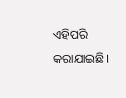ଏହିପରି କରାଯାଇଛି।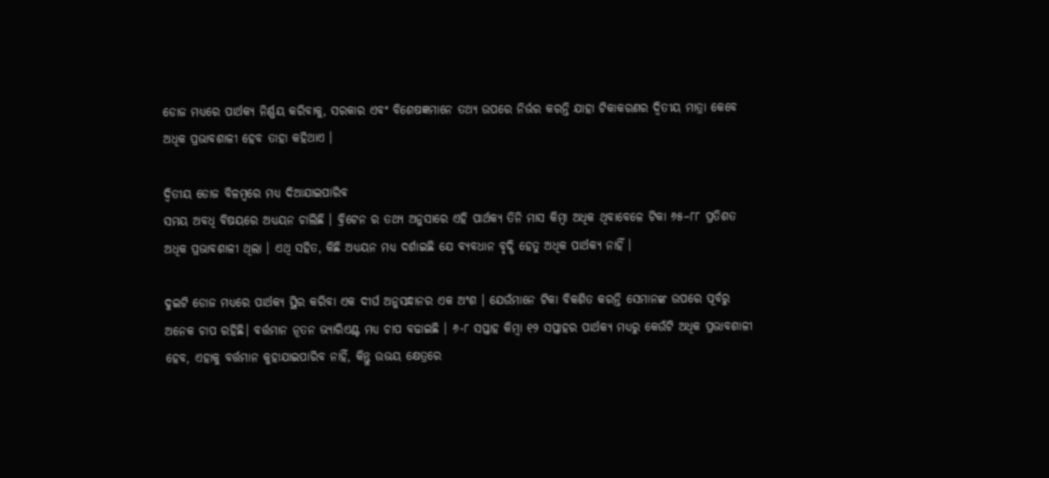ଡୋଜ ମଧ୍ୟରେ ପାର୍ଥକ୍ୟ ନିର୍ଣ୍ଣୟ କରିବାକୁ, ସରକାର ଏବଂ ବିଶେଷଜ୍ଞମାନେ ତଥ୍ୟ ଉପରେ ନିର୍ଭର କରନ୍ତି ଯାହା ଟିକାକରଣର ଦ୍ୱିତୀୟ ମାତ୍ରା କେବେ ଅଧିକ ପ୍ରଭାବଶାଳୀ ହେବ ତାହା କହିଥାଏ ।

ଦ୍ୱିତୀୟ ଡୋଜ ବିଳମ୍ବରେ ମଧ୍ୟ ଦିଆଯାଇପାରିବ
ସମୟ ଅବଧି ବିଷୟରେ ଅଧ୍ୟୟନ ଚାଲିଛି । ବ୍ରିଟେନ ର ତଥ୍ୟ ଅନୁସାରେ ଏହି ପାର୍ଥକ୍ୟ ତିନି ମାସ କିମ୍ବା ଅଧିକ ଥିବାବେଳେ ଟିକା ୬୫–୮୮ ପ୍ରତିଶତ ଅଧିକ ପ୍ରଭାବଶାଳୀ ଥିଲା । ଏଥି ସହିତ, କିଛି ଅଧ୍ୟୟନ ମଧ୍ୟ ଦର୍ଶାଇଛି ଯେ ବ୍ୟବଧାନ ବୃଦ୍ଧି ହେତୁ ଅଧିକ ପାର୍ଥକ୍ୟ ନାହିଁ ।

ଦୁଇଟି ଡୋଜ ମଧ୍ୟରେ ପାର୍ଥକ୍ୟ ସ୍ଥିର କରିବା ଏକ ଦୀର୍ଘ ଅନୁସନ୍ଧାନର ଏକ ଅଂଶ । ଯେଉଁମାନେ ଟିକା ବିକଶିତ କରନ୍ତି ସେମାନଙ୍କ ଉପରେ ପୂର୍ବରୁ ଅନେକ ଚାପ ରହିଛି। ବର୍ତ୍ତମାନ ନୂତନ ଭ୍ୟାରିଏଣ୍ଟ ମଧ୍ୟ ଚାପ ବଢାଇଛି । ୬-୮ ସପ୍ତାହ କିମ୍ବା ୧୨ ସପ୍ତାହର ପାର୍ଥକ୍ୟ ମଧ୍ୟରୁ କେଉଁଟି ଅଧିକ ପ୍ରଭାବଶାଳୀ ହେବ, ଏହାକୁ ବର୍ତ୍ତମାନ କୁହାଯାଇପାରିବ ନାହିଁ, କିନ୍ତୁ ଉଭୟ କ୍ଷେତ୍ରରେ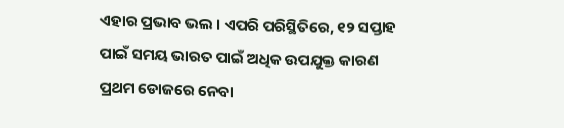ଏହାର ପ୍ରଭାବ ଭଲ । ଏପରି ପରିସ୍ଥିତିରେ, ୧୨ ସପ୍ତାହ ପାଇଁ ସମୟ ଭାରତ ପାଇଁ ଅଧିକ ଉପଯୁକ୍ତ କାରଣ ପ୍ରଥମ ଡୋଜରେ ନେବା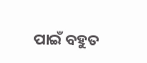ପାଇଁ ବହୁତ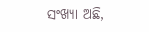ସଂଖ୍ୟା ଅଛି,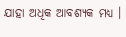ଯାହା ଅଧିକ ଆବଶ୍ୟକ ମଧ୍ୟ ।